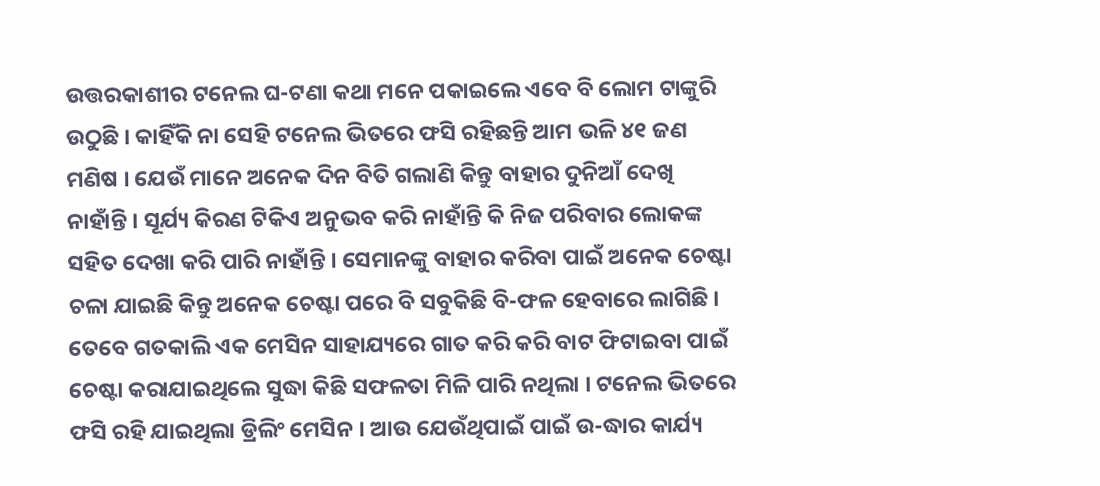ଉତ୍ତରକାଶୀର ଟନେଲ ଘ-ଟଣା କଥା ମନେ ପକାଇଲେ ଏବେ ବି ଲୋମ ଟାଙ୍କୁରି ଉଠୁଛି । କାହିଁକି ନା ସେହି ଟନେଲ ଭିତରେ ଫସି ରହିଛନ୍ତି ଆମ ଭଳି ୪୧ ଜଣ ମଣିଷ । ଯେଉଁ ମାନେ ଅନେକ ଦିନ ବିତି ଗଲାଣି କିନ୍ତୁ ବାହାର ଦୁନିଆଁ ଦେଖି ନାହାଁନ୍ତି । ସୂର୍ଯ୍ୟ କିରଣ ଟିକିଏ ଅନୁଭବ କରି ନାହାଁନ୍ତି କି ନିଜ ପରିବାର ଲୋକଙ୍କ ସହିତ ଦେଖା କରି ପାରି ନାହାଁନ୍ତି । ସେମାନଙ୍କୁ ବାହାର କରିବା ପାଇଁ ଅନେକ ଚେଷ୍ଟା ଚଳା ଯାଇଛି କିନ୍ତୁ ଅନେକ ଚେଷ୍ଟା ପରେ ବି ସବୁକିଛି ବି-ଫଳ ହେବାରେ ଲାଗିଛି ।
ତେବେ ଗତକାଲି ଏକ ମେସିନ ସାହାଯ୍ୟରେ ଗାତ କରି କରି ବାଟ ଫିଟାଇବା ପାଇଁ ଚେଷ୍ଟା କରାଯାଇଥିଲେ ସୁଦ୍ଧା କିଛି ସଫଳତା ମିଳି ପାରି ନଥିଲା । ଟନେଲ ଭିତରେ ଫସି ରହି ଯାଇଥିଲା ଡ୍ରିଲିଂ ମେସିନ । ଆଉ ଯେଉଁଥିପାଇଁ ପାଇଁ ଉ-ଦ୍ଧାର କାର୍ଯ୍ୟ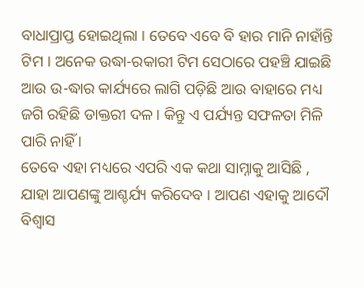ବାଧାପ୍ରାପ୍ତ ହୋଇଥିଲା । ତେବେ ଏବେ ବି ହାର ମାନି ନାହାଁନ୍ତି ଟିମ । ଅନେକ ଉଦ୍ଧା-ରକାରୀ ଟିମ ସେଠାରେ ପହଞ୍ଚି ଯାଇଛି ଆଉ ଉ-ଦ୍ଧାର କାର୍ଯ୍ୟରେ ଲାଗି ପଡ଼ିଛି ଆଉ ବାହାରେ ମଧ୍ୟ ଜଗି ରହିଛି ଡାକ୍ତରୀ ଦଳ । କିନ୍ତୁ ଏ ପର୍ଯ୍ୟନ୍ତ ସଫଳତା ମିଳି ପାରି ନାହିଁ ।
ତେବେ ଏହା ମଧ୍ୟରେ ଏପରି ଏକ କଥା ସାମ୍ନାକୁ ଆସିଛି , ଯାହା ଆପଣଙ୍କୁ ଆଶ୍ଚର୍ଯ୍ୟ କରିଦେବ । ଆପଣ ଏହାକୁ ଆଦୌ ବିଶ୍ୱାସ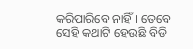କରିପାରିବେ ନାହିଁ । ତେବେ ସେହି କଥାଟି ହେଉଛି ବିଡି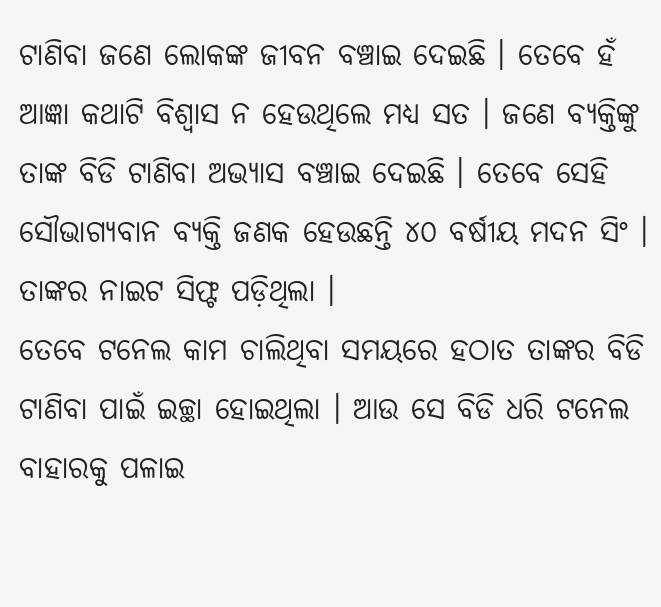ଟାଣିବା ଜଣେ ଲୋକଙ୍କ ଜୀବନ ବଞ୍ଚାଇ ଦେଇଛି । ତେବେ ହଁ ଆଜ୍ଞା କଥାଟି ବିଶ୍ୱାସ ନ ହେଉଥିଲେ ମଧ୍ୟ ସତ । ଜଣେ ବ୍ୟକ୍ତିଙ୍କୁ ତାଙ୍କ ବିଡି ଟାଣିବା ଅଭ୍ୟାସ ବଞ୍ଚାଇ ଦେଇଛି । ତେବେ ସେହି ସୌଭାଗ୍ୟବାନ ବ୍ୟକ୍ତି ଜଣକ ହେଉଛନ୍ତି ୪୦ ବର୍ଷୀୟ ମଦନ ସିଂ । ତାଙ୍କର ନାଇଟ ସିଫ୍ଟ ପଡ଼ିଥିଲା ।
ତେବେ ଟନେଲ କାମ ଚାଲିଥିବା ସମୟରେ ହଠାତ ତାଙ୍କର ବିଡି ଟାଣିବା ପାଇଁ ଇଚ୍ଛା ହୋଇଥିଲା । ଆଉ ସେ ବିଡି ଧରି ଟନେଲ ବାହାରକୁ ପଳାଇ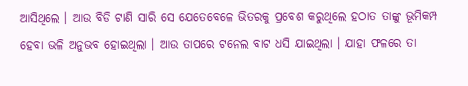ଆସିଥିଲେ । ଆଉ ବିଡି ଟାଣି ସାରି ସେ ଯେତେବେଳେ ଭିତରକୁ ପ୍ରବେଶ କରୁଥିଲେ ହଠାତ ତାଙ୍କୁ ଭୂମିକମ୍ପ ହେବା ଭଳି ଅନୁଭବ ହୋଇଥିଲା । ଆଉ ତାପରେ ଟନେଲ ବାଟ ଧସି ଯାଇଥିଲା । ଯାହା ଫଳରେ ତା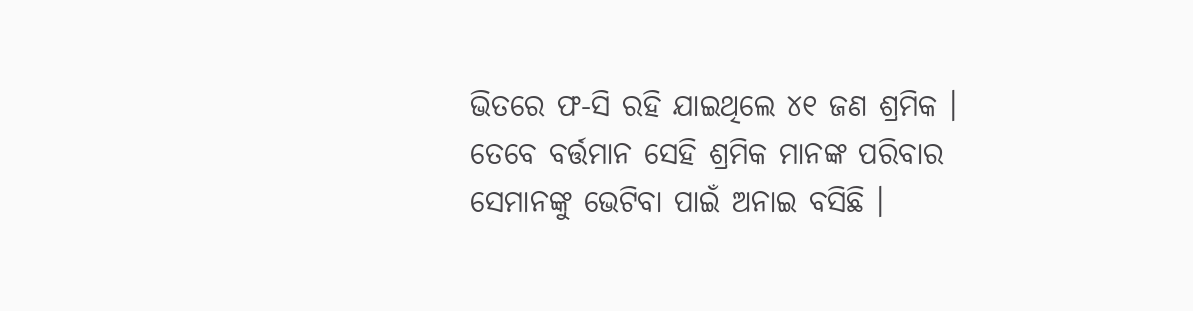ଭିତରେ ଫ-ସି ରହି ଯାଇଥିଲେ ୪୧ ଜଣ ଶ୍ରମିକ । ତେବେ ବର୍ତ୍ତମାନ ସେହି ଶ୍ରମିକ ମାନଙ୍କ ପରିବାର ସେମାନଙ୍କୁ ଭେଟିବା ପାଇଁ ଅନାଇ ବସିଛି ।